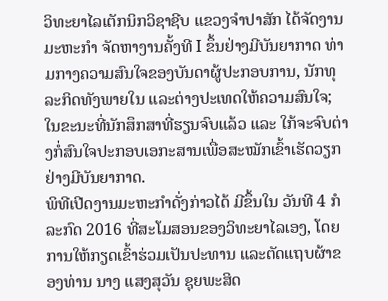ວິທະຍາໄລເຕັກນິກວິຊາຊີບ ແຂວງຈຳປາສັກ ໄດ້ຈັດງານມະຫະກຳ ຈັດຫາງານຄັ້ງທີ I ຂຶ້ນຢ່າງມີບັນຍາກາດ ທ່າມກາງຄວາມສົນໃຈຂອງບັນດາຜູ້ປະກອບການ, ນັກທຸລະກິດທັງພາຍໃນ ແລະຕ່າງປະເທດໃຫ້ຄວາມສົນໃຈ; ໃນຂະນະທີ່ນັກສຶກສາທີ່ຮຽນຈົບແລ້ວ ແລະ ໃກ້ຈະຈົບຕ່າງກໍ່ສົນໃຈປະກອບເອກະສານເພື່ອສະໝັກເຂົ້າເຮັດວຽກຢ່າງມີບັນຍາກາດ.
ພິທີເປີດງານມະຫະກຳດັ່ງກ່າວໄດ້ ມີຂຶ້ນໃນ ວັນທີ 4 ກໍລະກົດ 2016 ທີ່ສະໂມສອນຂອງວິທະຍາໄລເອງ, ໂດຍການໃຫ້ກຽດເຂົ້າຮ່ວມເປັນປະທານ ແລະຕັດແຖບຜ້າຂອງທ່ານ ນາງ ແສງສຸວັນ ຊຸຍພະສິດ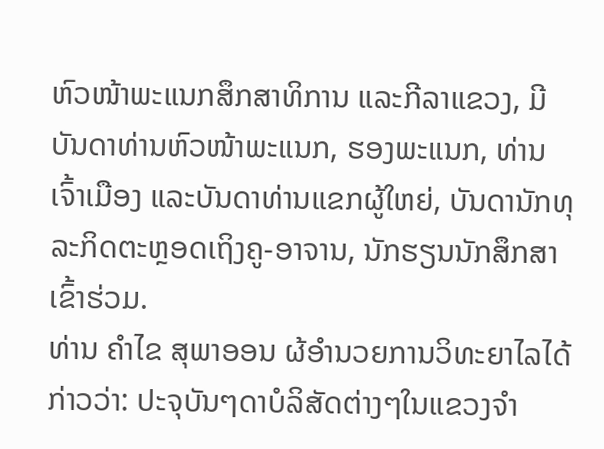ຫົວໜ້າພະແນກສຶກສາທິການ ແລະກີລາແຂວງ, ມີບັນດາທ່ານຫົວໜ້າພະແນກ, ຮອງພະແນກ, ທ່ານເຈົ້າເມືອງ ແລະບັນດາທ່ານແຂກຜູ້ໃຫຍ່, ບັນດານັກທຸລະກິດຕະຫຼອດເຖິງຄູ-ອາຈານ, ນັກຮຽນນັກສຶກສາເຂົ້າຮ່ວມ.
ທ່ານ ຄຳໄຂ ສຸພາອອນ ຜ້ອຳນວຍການວິທະຍາໄລໄດ້ກ່າວວ່າ: ປະຈຸບັນໆດາບໍລິສັດຕ່າງໆໃນແຂວງຈຳ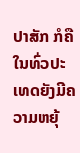ປາສັກ ກໍຄືໃນທົ່ວປະເທດຍັງມີຄວາມຫຍຸ້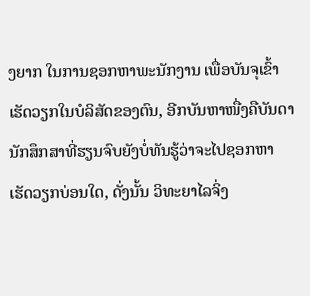ງຍາກ ໃນການຊອກຫາພະນັກງານ ເພື່ອບັນຈຸເຂົ້າເຮັດວຽກໃນບໍລິສັດຂອງຕົນ, ອີກບັນຫາໜື່ງຄືບັນດານັກສຶກສາທີ່ຮຽນຈົບຍັງບໍ່ທັນຮູ້ວ່າຈະໄປຊອກຫາເຮັດວຽກບ່ອນໃດ, ດັ່ງນັ້ນ ວິທະຍາໄລຈິ່ງ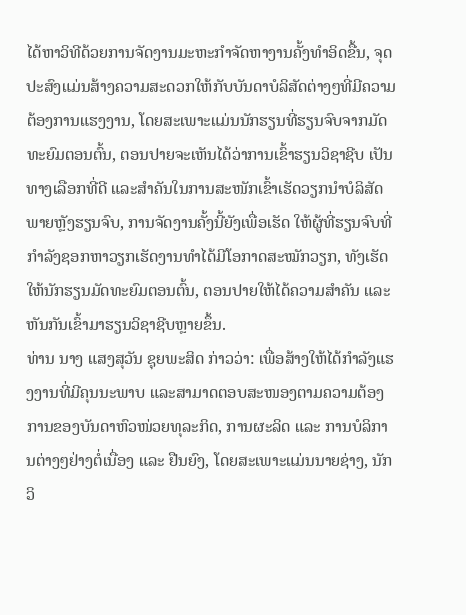ໄດ້ຫາວິທີດ້ວຍການຈັດງານມະຫະກຳຈັດຫາງານຄັ້ງທຳອິດຂື້ນ, ຈຸດປະສົງແມ່ນສ້າງຄວາມສະດວກໃຫ້ກັບບັນດາບໍລິສັດຕ່າງໆທີ່ມີຄວາມຕ້ອງການແຮງງານ, ໂດຍສະເພາະແມ່ນນັກຮຽນທີ່ຮຽນຈົບຈາກມັດທະຍົມຕອນຕົ້ນ, ຕອນປາຍຈະເຫັນໄດ້ວ່າການເຂົ້າຮຽນວິຊາຊີບ ເປັນທາງເລືອກທີ່ດີ ແລະສຳຄັນໃນການສະໜັກເຂົ້າເຮັດວຽກນຳບໍລິສັດພາຍຫຼັງຮຽນຈົບ, ການຈັດງານຄັ້ງນີ້ຍັງເພື່ອເຮັດ ໃຫ້ຜູ້ທີ່ຮຽນຈົບທີ່ກຳລັງຊອກຫາວຽກເຮັດງານທຳໄດ້ມີໂອກາດສະໝັກວຽກ, ທັງເຮັດໃຫ້ນັກຮຽນມັດທະຍົມຕອນຕົ້ນ, ຕອນປາຍໃຫ້ໄດ້ຄວາມສຳຄັນ ແລະຫັນກັນເຂົ້າມາຮຽນວິຊາຊີບຫຼາຍຂຶ້ນ.
ທ່ານ ນາງ ແສງສຸວັນ ຊຸຍພະສິດ ກ່າວວ່າ: ເພື່ອສ້າງໃຫ້ໄດ້ກຳລັງແຮງງານທີ່ມີຄຸນນະພາບ ແລະສາມາດຕອບສະໜອງຕາມຄວາມຕ້ອງການຂອງບັນດາຫົວໜ່ວຍທຸລະກິດ, ການຜະລິດ ແລະ ການບໍລິການຕ່າງໆຢ່າງຕໍ່ເນື່ອງ ແລະ ຢືນຍົງ, ໂດຍສະເພາະແມ່ນນາຍຊ່າງ, ນັກວິ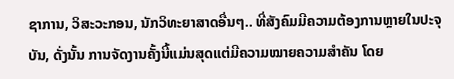ຊາການ, ວິສະວະກອນ, ນັກວິທະຍາສາດອື່ນໆ.. ທີ່ສັງຄົມມີຄວາມຕ້ອງການຫຼາຍໃນປະຈຸບັນ, ດັ່ງນັ້ນ ການຈັດງານຄັ້ງນີ້ແມ່ນສຸດແຕ່ມີຄວາມໝາຍຄວາມສຳຄັນ ໂດຍ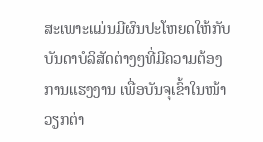ສະເພາະແມ່ນມີຜົນປະໂຫຍດໃຫ້ກັບບັນດາບໍລິສັດຕ່າງໆທີ່ມີຄວາມຕ້ອງການແຮງງານ ເພື່ອບັນຈຸເຂົ້າໃນໜ້າວຽກຕ່າ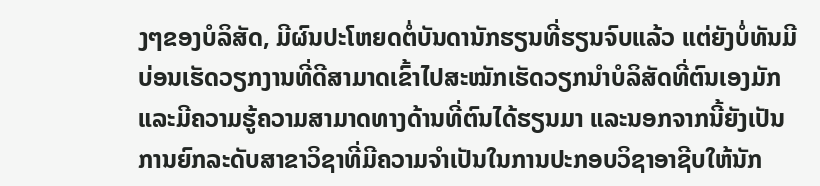ງໆຂອງບໍລິສັດ, ມີຜົນປະໂຫຍດຕໍ່ບັນດານັກຮຽນທີ່ຮຽນຈົບແລ້ວ ແຕ່ຍັງບໍ່ທັນມີບ່ອນເຮັດວຽກງານທີ່ດີສາມາດເຂົ້າໄປສະໝັກເຮັດວຽກນຳບໍລິສັດທີ່ຕົນເອງມັກ ແລະມີຄວາມຮູ້ຄວາມສາມາດທາງດ້ານທີ່ຕົນໄດ້ຮຽນມາ ແລະນອກຈາກນີ້ຍັງເປັນການຍົກລະດັບສາຂາວິຊາທີ່ມີຄວາມຈຳເປັນໃນການປະກອບວິຊາອາຊີບໃຫ້ນັກ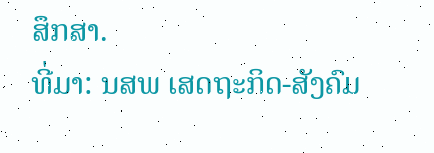ສຶກສາ.
ທີ່ມາ: ນສພ ເສດຖະກິດ-ສັງຄົມ